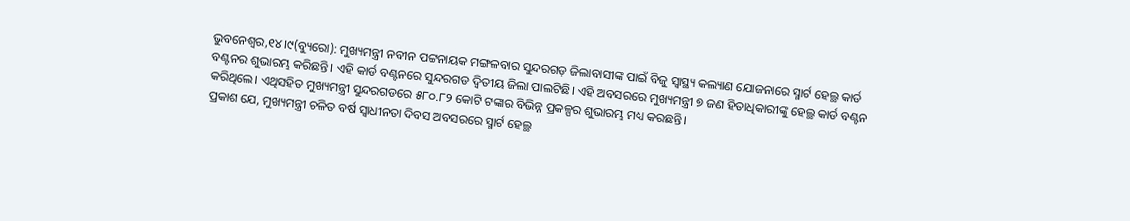ଭୁବନେଶ୍ୱର,୧୪।୯(ବ୍ୟୁରୋ): ମୁଖ୍ୟମନ୍ତ୍ରୀ ନବୀନ ପଟ୍ଟନାୟକ ମଙ୍ଗଳବାର ସୁନ୍ଦରଗଡ଼ ଜିଲାବାସୀଙ୍କ ପାଇଁ ବିଜୁ ସ୍ବାସ୍ଥ୍ୟ କଲ୍ୟାଣ ଯୋଜନାରେ ସ୍ମାର୍ଟ ହେଲ୍ଥ କାର୍ଡ ବଣ୍ଟନର ଶୁଭାରମ୍ଭ କରିଛନ୍ତି। ଏହି କାର୍ଡ ବଣ୍ଟନରେ ସୁନ୍ଦରଗଡ ଦ୍ବିତୀୟ ଜିଲା ପାଲଟିଛି। ଏହି ଅବସରରେ ମୁଖ୍ୟମନ୍ତ୍ରୀ ୭ ଜଣ ହିତାଧିକାରୀଙ୍କୁ ହେଲ୍ଥ କାର୍ଡ ବଣ୍ଟନ କରିଥିଲେ। ଏଥିସହିତ ମୁଖ୍ୟମନ୍ତ୍ରୀ ସୁନ୍ଦରଗଡରେ ୫୮୦.୮୨ କୋଟି ଟଙ୍କାର ବିଭିନ୍ନ ପ୍ରକଳ୍ପର ଶୁଭାରମ୍ଭ ମଧ୍ୟ କରଛନ୍ତି।
ପ୍ରକାଶ ଯେ, ମୁଖ୍ୟମନ୍ତ୍ରୀ ଚଳିତ ବର୍ଷ ସ୍ବାଧୀନତା ଦିବସ ଅବସରରେ ସ୍ମାର୍ଟ ହେଲ୍ଥ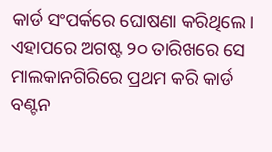କାର୍ଡ ସଂପର୍କରେ ଘୋଷଣା କରିଥିଲେ। ଏହାପରେ ଅଗଷ୍ଟ ୨୦ ତାରିଖରେ ସେ ମାଲକାନଗିରିରେ ପ୍ରଥମ କରି କାର୍ଡ ବଣ୍ଟନ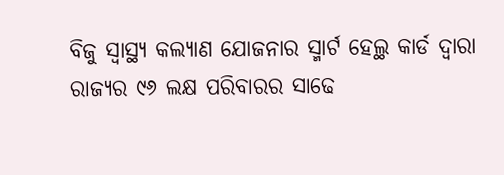ବିଜୁ ସ୍ବାସ୍ଥ୍ୟ କଲ୍ୟାଣ ଯୋଜନାର ସ୍ମାର୍ଟ ହେଲ୍ଥ କାର୍ଡ ଦ୍ବାରା ରାଜ୍ୟର ୯୬ ଲକ୍ଷ ପରିବାରର ସାଢେ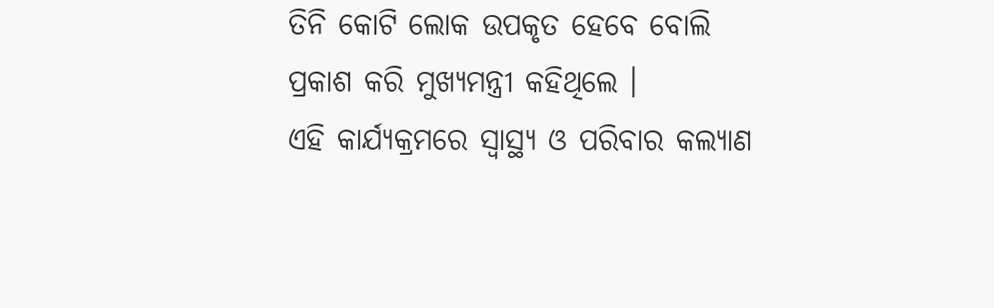ତିନି କୋଟି ଲୋକ ଉପକୃତ ହେବେ ବୋଲି ପ୍ରକାଶ କରି ମୁଖ୍ୟମନ୍ତ୍ରୀ କହିଥିଲେ ।
ଏହି କାର୍ଯ୍ୟକ୍ରମରେ ସ୍ବାସ୍ଥ୍ୟ ଓ ପରିବାର କଲ୍ୟାଣ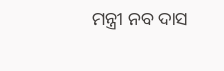ମନ୍ତ୍ରୀ ନବ ଦାସ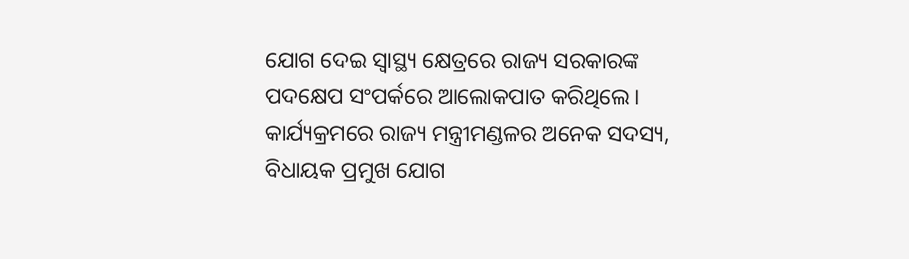ଯୋଗ ଦେଇ ସ୍ବାସ୍ଥ୍ୟ କ୍ଷେତ୍ରରେ ରାଜ୍ୟ ସରକାରଙ୍କ ପଦକ୍ଷେପ ସଂପର୍କରେ ଆଲୋକପାତ କରିଥିଲେ। କାର୍ଯ୍ୟକ୍ରମରେ ରାଜ୍ୟ ମନ୍ତ୍ରୀମଣ୍ଡଳର ଅନେକ ସଦସ୍ୟ, ବିଧାୟକ ପ୍ରମୁଖ ଯୋଗ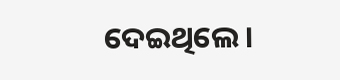ଦେଇଥିଲେ।